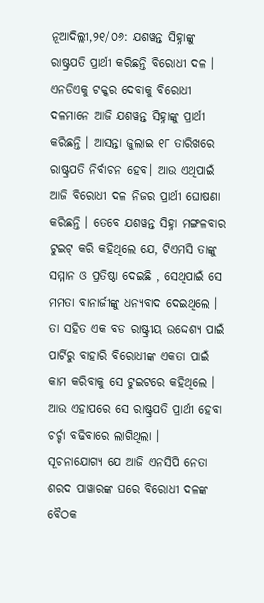ନୂଆଦିଲ୍ଲୀ,୨୧/୦୬: ଯଶୱନ୍ତ ସିହ୍ନାଙ୍କୁ ରାଷ୍ଟ୍ରପତି ପ୍ରାର୍ଥୀ କରିଛନ୍ତି ବିରୋଧୀ ଦଳ । ଏନଡିଏକୁ ଟକ୍କର ଦେବାକୁ ବିରୋଧୀ ଦଳମାନେ ଆଜି ଯଶୱନ୍ତ ସିହ୍ନାଙ୍କୁ ପ୍ରାର୍ଥୀ କରିଛନ୍ତି । ଆସନ୍ତା ଜୁଲାଇ ୧୮ ତାରିଖରେ ରାଷ୍ଟ୍ରପତି ନିର୍ବାଚନ ହେବ। ଆଉ ଏଥିପାଇଁ ଆଜି ବିରୋଧୀ ଦଳ ନିଜର ପ୍ରାର୍ଥୀ ଘୋଷଣା କରିଛନ୍ତି । ତେବେ ଯଶୱନ୍ତ ସିହ୍ନା ମଙ୍ଗଳବାର ଟୁଇଟ୍ କରି କହିଥିଲେ ଯେ, ଟିଏମସି ତାଙ୍କୁ ସମ୍ମାନ ଓ ପ୍ରତିଷ୍ଠା ଦେଇଛି , ସେଥିପାଇଁ ସେ ମମତା ବାନାର୍ଜୀଙ୍କୁ ଧନ୍ୟବାଦ ଦେଇଥିଲେ । ତା ସହିତ ଏକ ବଡ ରାଷ୍ଟ୍ରୀୟ ଉଦ୍ଦେଶ୍ୟ ପାଇଁ ପାର୍ଟିରୁ ବାହାରି ବିରୋଧୀଙ୍କ ଏକତା ପାଇଁ କାମ କରିବାକୁ ସେ ଟୁଇଟରେ କହିଥିଲେ । ଆଉ ଏହାପରେ ସେ ରାଷ୍ଟ୍ରପତି ପ୍ରାର୍ଥୀ ହେବା ଚର୍ଚ୍ଚା ବଢିବାରେ ଲାଗିଥିଲା ।
ସୂଚନାଯୋଗ୍ୟ ଯେ ଆଜି ଏନସିପି ନେତା ଶରଦ ପାୱାରଙ୍କ ଘରେ ବିରୋଧୀ ଦଳଙ୍କ ବୈଠକ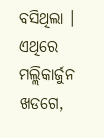ବସିଥିଲା । ଏଥିରେ ମଲ୍ଲିକାର୍ଜୁନ ଖଡଗେ,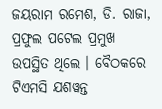ଜୟରାମ ରମେଶ, ଡି. ରାଜା, ପ୍ରଫୁଲ ପଟେଲ ପ୍ରମୁଖ ଉପସ୍ଥିତ ଥିଲେ । ବୈଠକରେ ଟିଏମସି ଯଶୱନ୍ତ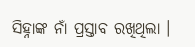ସିହ୍ନାଙ୍କ ନାଁ ପ୍ରସ୍ତାବ ରଖିଥିଲା ।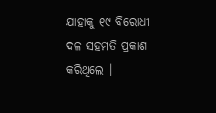ଯାହାକୁ ୧୯ ବିରୋଧୀ ଦଳ ସହମତି ପ୍ରକାଶ କରିଥିଲେ ।